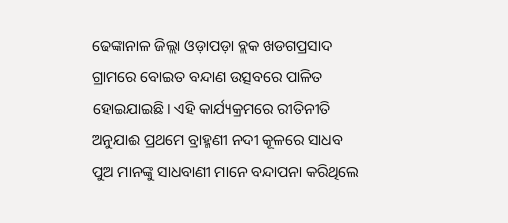ଢେଙ୍କାନାଳ ଜିଲ୍ଲା ଓଡ଼ାପଡ଼ା ବ୍ଲକ ଖଡଗପ୍ରସାଦ ଗ୍ରାମରେ ବୋଇତ ବନ୍ଦାଣ ଉତ୍ସବରେ ପାଳିତ ହୋଇଯାଇଛି। ଏହି କାର୍ଯ୍ୟକ୍ରମରେ ରୀତିନୀତି ଅନୁଯାଈ ପ୍ରଥମେ ବ୍ରାହ୍ମଣୀ ନଦୀ କୂଳରେ ସାଧବ ପୁଅ ମାନଙ୍କୁ ସାଧବାଣୀ ମାନେ ବନ୍ଦାପନା କରିଥିଲେ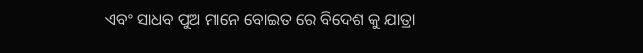ଏବଂ ସାଧବ ପୁଅ ମାନେ ବୋଇତ ରେ ବିଦେଶ କୁ ଯାତ୍ରା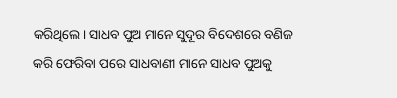କରିଥିଲେ। ସାଧବ ପୁଅ ମାନେ ସୁଦୂର ବିଦେଶରେ ବଣିଜ କରି ଫେରିବା ପରେ ସାଧବାଣୀ ମାନେ ସାଧବ ପୁଅକୁ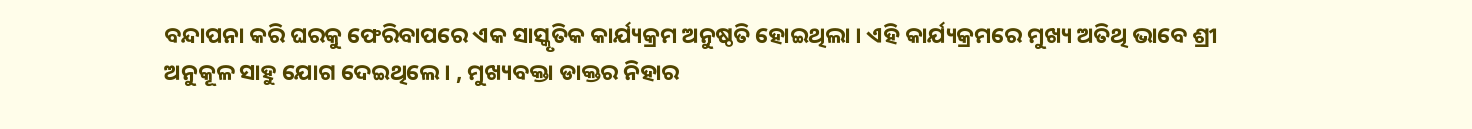ବନ୍ଦାପନା କରି ଘରକୁ ଫେରିବାପରେ ଏକ ସାସ୍କୃତିକ କାର୍ଯ୍ୟକ୍ରମ ଅନୁଷ୍ଠତି ହୋଇଥିଲା । ଏହି କାର୍ଯ୍ୟକ୍ରମରେ ମୁଖ୍ୟ ଅତିଥି ଭାବେ ଶ୍ରୀ ଅନୁକୂଳ ସାହୁ ଯୋଗ ଦେଇଥିଲେ। , ମୁଖ୍ୟବକ୍ତା ଡାକ୍ତର ନିହାର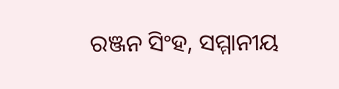ରଞ୍ଜନ ସିଂହ, ସମ୍ମାନୀୟ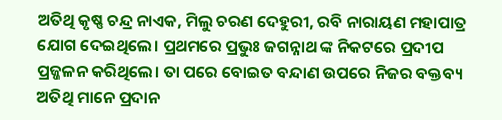ଅତିଥି କୃଷ୍ଣ ଚନ୍ଦ୍ର ନାଏକ, ମିଲୁ ଚରଣ ଦେହୁରୀ, ରବି ନାରାୟଣ ମହାପାତ୍ର ଯୋଗ ଦେଇଥିଲେ। ପ୍ରଥମରେ ପ୍ରଭୁଃ ଜଗନ୍ନାଥ ଙ୍କ ନିକଟରେ ପ୍ରଦୀପ ପ୍ରଜ୍ଜଳନ କରିଥିଲେ। ତା ପରେ ବୋଇତ ବନ୍ଦାଣ ଉପରେ ନିଜର ବକ୍ତବ୍ୟ ଅତିଥି ମାନେ ପ୍ରଦାନ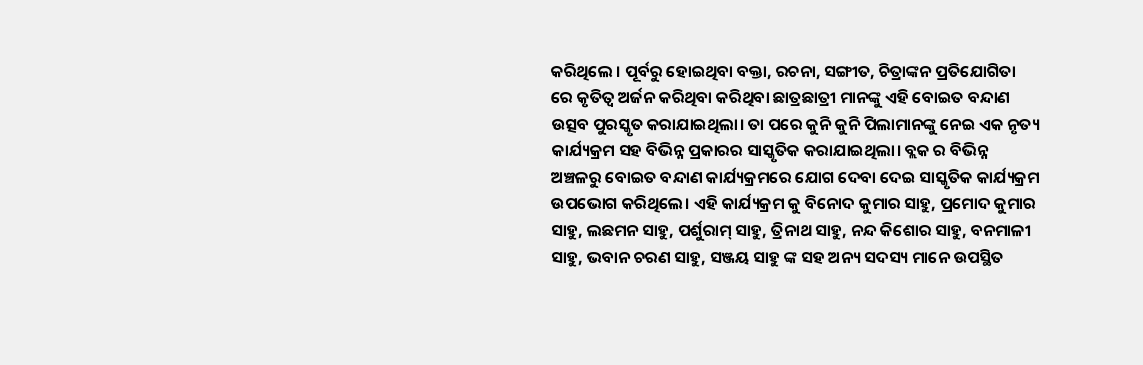କରିଥିଲେ । ପୂର୍ବରୁ ହୋଇଥିବା ବକ୍ତା, ରଚନା, ସଙ୍ଗୀତ, ଚିତ୍ରାଙ୍କନ ପ୍ରତିଯୋଗିତା ରେ କୃତିତ୍ଵ ଅର୍ଜନ କରିଥିବା କରିଥିବା ଛାତ୍ରଛାତ୍ରୀ ମାନଙ୍କୁ ଏହି ବୋଇତ ବନ୍ଦାଣ ଉତ୍ସବ ପୁରସ୍କୃତ କରାଯାଇଥିଲା। ତା ପରେ କୁନି କୁନି ପିଲାମାନଙ୍କୁ ନେଇ ଏକ ନୃତ୍ୟ କାର୍ଯ୍ୟକ୍ରମ ସହ ବିଭିନ୍ନ ପ୍ରକାରର ସାସ୍କୃତିକ କରାଯାଇଥିଲା। ବ୍ଲକ ର ବିଭିନ୍ନ ଅଞ୍ଚଳରୁ ବୋଇତ ବନ୍ଦାଣ କାର୍ଯ୍ୟକ୍ରମରେ ଯୋଗ ଦେବା ଦେଇ ସାସ୍କୃତିକ କାର୍ଯ୍ୟକ୍ରମ ଉପଭୋଗ କରିଥିଲେ। ଏହି କାର୍ଯ୍ୟକ୍ରମ କୁ ବିନୋଦ କୁମାର ସାହୁ, ପ୍ରମୋଦ କୁମାର ସାହୁ, ଲଛମନ ସାହୁ, ପର୍ଶୁରାମ୍ ସାହୁ, ତ୍ରିନାଥ ସାହୁ, ନନ୍ଦ କିଶୋର ସାହୁ, ବନମାଳୀ ସାହୁ, ଭବାନ ଚରଣ ସାହୁ, ସଞ୍ଜୟ ସାହୁ ଙ୍କ ସହ ଅନ୍ୟ ସଦସ୍ୟ ମାନେ ଉପସ୍ଥିତ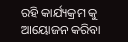ରହି କାର୍ଯ୍ୟକ୍ରମ କୁ ଆୟୋଜନ କରିବା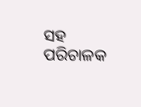ସହ ପରିଚାଳକ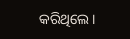କରିଥିଲେ।